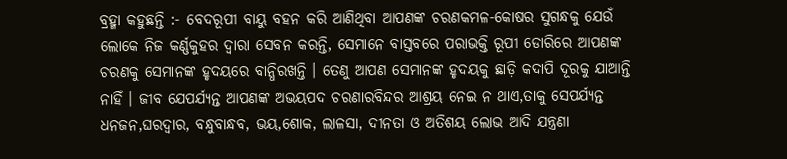ବ୍ରହ୍ମା କହୁଛନ୍ତି :- ବେଦରୂପୀ ବାୟୁ ବହନ କରି ଆଣିଥିବା ଆପଣଙ୍କ ଚରଣକମଳ-କୋଷର ସୁଗନ୍ଧକୁ ଯେଉଁ ଲୋକେ ନିଜ କର୍ଣ୍ଣକୁହର ଦ୍ବାରା ସେବନ କରନ୍ତି, ସେମାନେ ବାସ୍ତବରେ ପରାଭକ୍ତି ରୂପୀ ଡୋରିରେ ଆପଣଙ୍କ ଚରଣକୁ ସେମାନଙ୍କ ହୃଦୟରେ ବାନ୍ଧିରଖନ୍ତି । ତେଣୁ ଆପଣ ସେମାନଙ୍କ ହୃଦୟକୁ ଛାଡ଼ି କଦାପି ଦୂରକୁ ଯାଆନ୍ତି ନାହିଁ । ଜୀବ ଯେପର୍ଯ୍ୟନ୍ତ ଆପଣଙ୍କ ଅଭୟପଦ ଚରଣାରବିନ୍ଦର ଆଶ୍ରୟ ନେଇ ନ ଥାଏ,ତାକୁ ସେପର୍ଯ୍ୟନ୍ତ ଧନଜନ,ଘରଦ୍ୱାର, ବନ୍ଧୁବାନ୍ଧବ, ଭୟ,ଶୋକ, ଲାଳସା, ଦୀନତା ଓ ଅତିଶୟ ଲୋଭ ଆଦି ଯନ୍ତ୍ରଣା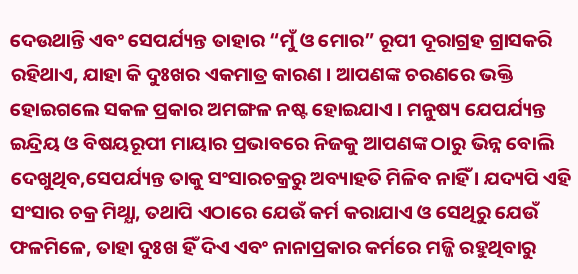ଦେଉଥାନ୍ତି ଏବଂ ସେପର୍ଯ୍ୟନ୍ତ ତାହାର “ମୁଁ ଓ ମୋର” ରୂପୀ ଦୂରାଗ୍ରହ ଗ୍ରାସକରି ରହିଥାଏ, ଯାହା କି ଦୁଃଖର ଏକମାତ୍ର କାରଣ । ଆପଣଙ୍କ ଚରଣରେ ଭକ୍ତି ହୋଇଗଲେ ସକଳ ପ୍ରକାର ଅମଙ୍ଗଳ ନଷ୍ଟ ହୋଇଯାଏ । ମନୁଷ୍ୟ ଯେପର୍ଯ୍ୟନ୍ତ ଇନ୍ଦ୍ରିୟ ଓ ବିଷୟରୂପୀ ମାୟାର ପ୍ରଭାବରେ ନିଜକୁ ଆପଣଙ୍କ ଠାରୁ ଭିନ୍ନ ବୋଲି ଦେଖୁଥିବ,ସେପର୍ଯ୍ୟନ୍ତ ତାକୁ ସଂସାରଚକ୍ରରୁ ଅବ୍ୟାହତି ମିଳିବ ନାହିଁ । ଯଦ୍ୟପି ଏହି ସଂସାର ଚକ୍ର ମିଥ୍ଯା, ତଥାପି ଏଠାରେ ଯେଉଁ କର୍ମ କରାଯାଏ ଓ ସେଥିରୁ ଯେଉଁ ଫଳମିଳେ, ତାହା ଦୁଃଖ ହିଁ ଦିଏ ଏବଂ ନାନାପ୍ରକାର କର୍ମରେ ମଜ୍ଜି ରହୁଥିବାରୁ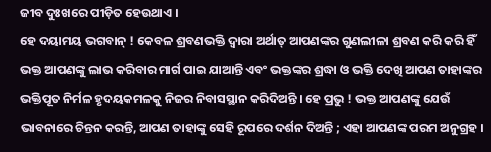ଜୀବ ଦୁଃଖରେ ପୀଡ଼ିତ ହେଉଥାଏ ।
ହେ ଦୟାମୟ ଭଗବାନ୍ ! କେବଳ ଶ୍ରବଣଭକ୍ତି ଦ୍ବାରା ଅର୍ଥାତ୍ ଆପଣଙ୍କର ଗୁଣଲୀଳା ଶ୍ରବଣ କରି କରି ହିଁ ଭକ୍ତ ଆପଣଙ୍କୁ ଲାଭ କରିବାର ମାର୍ଗ ପାଇ ଯାଆନ୍ତି ଏବଂ ଭକ୍ତଙ୍କର ଶ୍ରଦ୍ଧା ଓ ଭକ୍ତି ଦେଖି ଆପଣ ତାହାଙ୍କର ଭକ୍ତିପୂତ ନିର୍ମଳ ହୃଦୟକମଳକୁ ନିଜର ନିବାସସ୍ଥାନ କରିଦିଅନ୍ତି । ହେ ପ୍ରଭୁ ! ଭକ୍ତ ଆପଣଙ୍କୁ ଯେଉଁ ଭାବନାରେ ଚିନ୍ତନ କରନ୍ତି, ଆପଣ ତାହାଙ୍କୁ ସେହି ରୂପରେ ଦର୍ଶନ ଦିଅନ୍ତି ; ଏହା ଆପଣଙ୍କ ପରମ ଅନୁଗ୍ରହ ।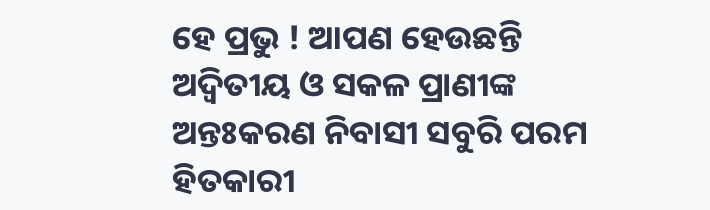ହେ ପ୍ରଭୁ ! ଆପଣ ହେଉଛନ୍ତି ଅଦ୍ବିତୀୟ ଓ ସକଳ ପ୍ରାଣୀଙ୍କ ଅନ୍ତଃକରଣ ନିବାସୀ ସବୁରି ପରମ ହିତକାରୀ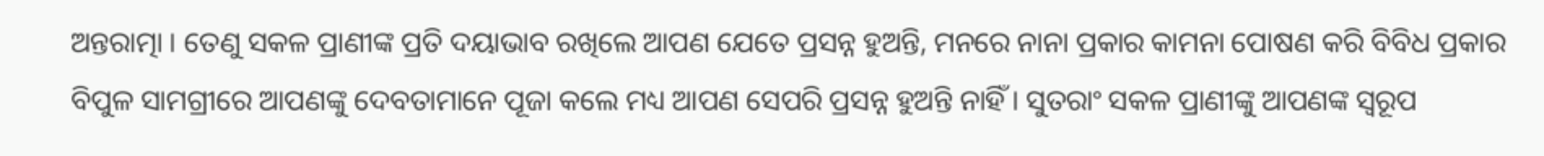ଅନ୍ତରାତ୍ମା । ତେଣୁ ସକଳ ପ୍ରାଣୀଙ୍କ ପ୍ରତି ଦୟାଭାବ ରଖିଲେ ଆପଣ ଯେତେ ପ୍ରସନ୍ନ ହୁଅନ୍ତି, ମନରେ ନାନା ପ୍ରକାର କାମନା ପୋଷଣ କରି ବିବିଧ ପ୍ରକାର ବିପୁଳ ସାମଗ୍ରୀରେ ଆପଣଙ୍କୁ ଦେବତାମାନେ ପୂଜା କଲେ ମଧ୍ୟ ଆପଣ ସେପରି ପ୍ରସନ୍ନ ହୁଅନ୍ତି ନାହିଁ । ସୁତରାଂ ସକଳ ପ୍ରାଣୀଙ୍କୁ ଆପଣଙ୍କ ସ୍ବରୂପ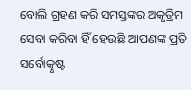ବୋଲି ଗ୍ରହଣ କରି ସମସ୍ତଙ୍କର ଅକୃତ୍ରିମ ସେବା କରିବା ହିଁ ହେଉଛି ଆପଣଙ୍କ ପ୍ରତି ସର୍ବୋତ୍କୃଷ୍ଟ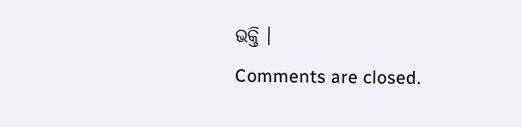ଭକ୍ତି ।
Comments are closed.